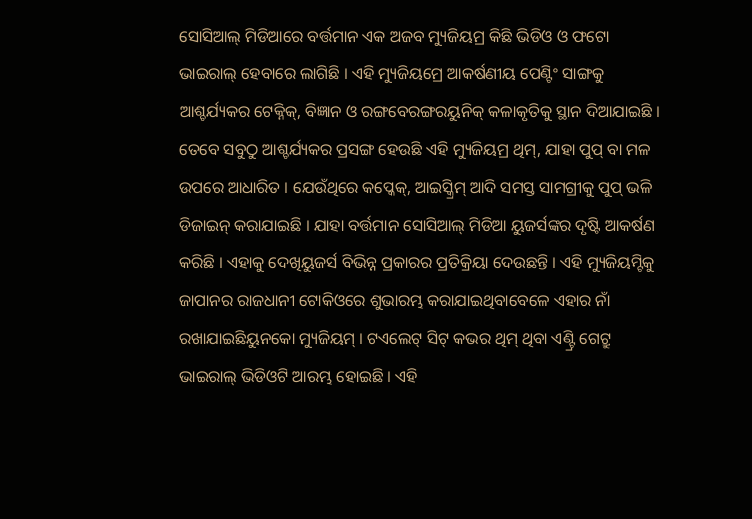ସୋସିଆଲ୍ ମିଡିଆରେ ବର୍ତ୍ତମାନ ଏକ ଅଜବ ମ୍ୟୁଜିୟମ୍ର କିଛି ଭିଡିଓ ଓ ଫଟୋ ଭାଇରାଲ୍ ହେବାରେ ଲାଗିଛି । ଏହି ମ୍ୟୁଜିୟମ୍ରେ ଆକର୍ଷଣୀୟ ପେଣ୍ଟିଂ ସାଙ୍ଗକୁ ଆଶ୍ଚର୍ଯ୍ୟକର ଟେକ୍ନିକ୍, ବିଜ୍ଞାନ ଓ ରଙ୍ଗବେରଙ୍ଗରୟୁନିକ୍ କଳାକୃତିକୁ ସ୍ଥାନ ଦିଆଯାଇଛି । ତେବେ ସବୁଠୁ ଆଶ୍ଚର୍ଯ୍ୟକର ପ୍ରସଙ୍ଗ ହେଉଛି ଏହି ମ୍ୟୁଜିୟମ୍ର ଥିମ୍, ଯାହା ପୁପ୍ ବା ମଳ ଉପରେ ଆଧାରିତ । ଯେଉଁଥିରେ କପ୍କେକ୍, ଆଇସ୍କ୍ରିମ୍ ଆଦି ସମସ୍ତ ସାମଗ୍ରୀକୁ ପୁପ୍ ଭଳି ଡିଜାଇନ୍ କରାଯାଇଛି । ଯାହା ବର୍ତ୍ତମାନ ସୋସିଆଲ୍ ମିଡିଆ ୟୁଜର୍ସଙ୍କର ଦୃଷ୍ଟି ଆକର୍ଷଣ କରିଛି । ଏହାକୁ ଦେଖିୟୁଜର୍ସ ବିଭିନ୍ନ ପ୍ରକାରର ପ୍ରତିକ୍ରିୟା ଦେଉଛନ୍ତି । ଏହି ମ୍ୟୁଜିୟମ୍ଟିକୁ ଜାପାନର ରାଜଧାନୀ ଟୋକିଓରେ ଶୁଭାରମ୍ଭ କରାଯାଇଥିବାବେଳେ ଏହାର ନାଁ ରଖାଯାଇଛିୟୁନକୋ ମ୍ୟୁଜିୟମ୍ । ଟଏଲେଟ୍ ସିଟ୍ କଭର ଥିମ୍ ଥିବା ଏଣ୍ଟ୍ରି ଗେଟ୍ରୁ ଭାଇରାଲ୍ ଭିଡିଓଟି ଆରମ୍ଭ ହୋଇଛି । ଏହି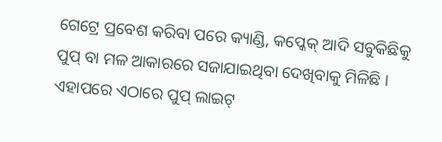ଗେଟ୍ରେ ପ୍ରବେଶ କରିବା ପରେ କ୍ୟାଣ୍ଡି, କପ୍କେକ୍ ଆଦି ସବୁକିଛିକୁ ପୁପ୍ ବା ମଳ ଆକାରରେ ସଜାଯାଇଥିବା ଦେଖିବାକୁ ମିଳିଛି । ଏହାପରେ ଏଠାରେ ପୁପ୍ ଲାଇଟ୍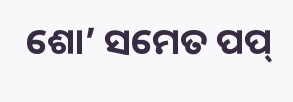ଶୋ’ ସମେତ ପପ୍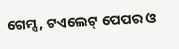ଗେମ୍ସ, ଟଏଲେଟ୍ ପେପର ଓ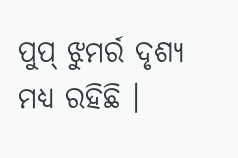ପୁପ୍ ଝୁମର୍ର ଦୃଶ୍ୟ ମଧ୍ୟ ରହିଛି ।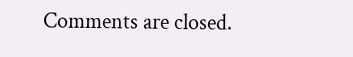Comments are closed.